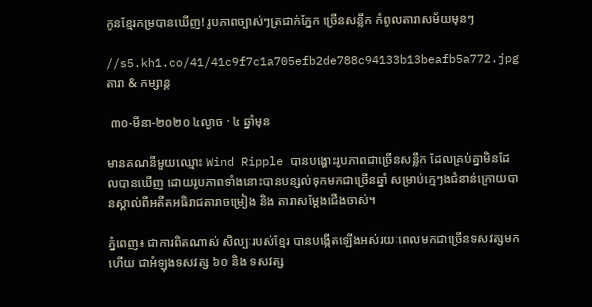កូនខ្មែរកម្របានឃើញ! រូបភាពច្បាស់ៗត្រជាក់ភ្នែក ច្រើនសន្លឹក កំពូលតារាសម័យមុនៗ

//s5.kh1.co/41/41c9f7c1a705efb2de788c94133b13beafb5a772.jpg
តារា & កម្សាន្ដ

 ៣០-មីនា-២០២០ ៤ល្ងាច · ៤ ឆ្នាំមុន

មានគណនីមួយឈ្មោះ Wind Ripple បានបង្ហោះរូបភាពជាច្រើនសន្លឹក ដែលគ្រប់គ្នាមិនដែលបានឃើញ ដោយរូបភាពទាំងនោះបានបន្សល់ទុកមកជាច្រើនឆ្នាំ សម្រាប់ក្មេៗងជំនាន់ក្រោយបានស្គាល់ពីអតីតអធិរាជតារាចម្រៀង និង តារាសម្ដែងជើងចាស់។

ភ្នំពេញ៖ ជាការពិតណាស់ សិល្បៈរបស់ខ្មែរ បានបង្កើតឡើងអស់រយៈពេលមកជាច្រើនទសវត្សមកហើយ ជាអំឡុងទសវត្ស ៦០ និង ទសវត្ស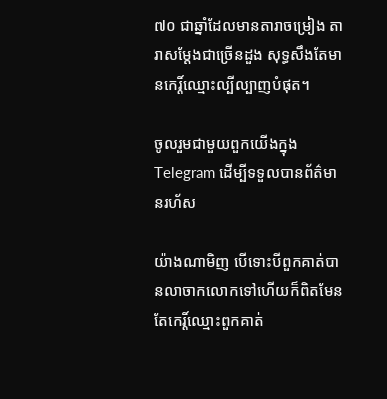៧០ ជាឆ្នាំដែលមានតារាចម្រៀង តារាសម្ដែងជាច្រើនដួង សុទ្ធសឹងតែមានកេរ្ដិ៍ឈ្មោះល្បីល្បាញបំផុត។

ចូលរួមជាមួយពួកយើងក្នុង Telegram ដើម្បីទទួលបានព័ត៌មានរហ័ស

យ៉ាងណាមិញ បើទោះបីពួកគាត់បានលាចាកលោកទៅហើយក៏ពិតមែន តែកេរ្ដិ៍ឈ្មោះពួកគាត់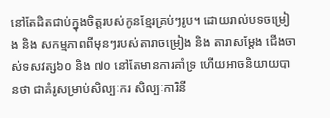នៅតែដិតជាប់ក្នុងចិត្តរបស់កូនខ្មែរគ្រប់ៗរូប។ ដោយរាល់បទចម្រៀង និង សកម្មភាពពីមុនៗរបស់តារាចម្រៀង និង តារាសម្ដែង ជើងចាស់ទសវត្ស៦០ និង ៧០ នៅតែមានការគាំទ្រ ហើយអាចនិយាយបានថា ជាគំរូសម្រាប់សិល្បៈករ សិល្បៈការិនី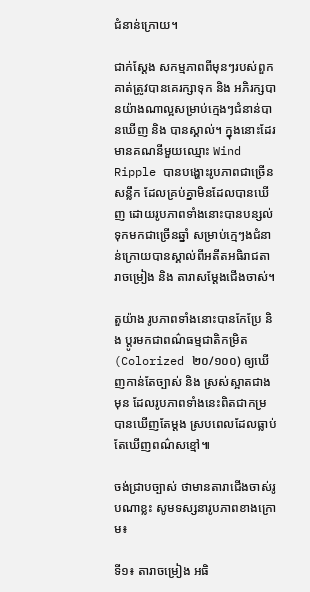ជំនាន់ក្រោយ។

ជាក់ស្ដែង សកម្មភាពពីមុនៗរបស់ពួកគាត់ត្រូវបានគេរក្សាទុក និង អភិរក្សបានយ៉ាងណាល្អសម្រាប់ក្មេងៗជំនាន់បានឃើញ និង បានស្គាល់។ ក្នុងនោះដែរ មានគណនីមួយឈ្មោះ Wind Ripple បានបង្ហោះរូបភាពជាច្រើនសន្លឹក ដែលគ្រប់គ្នាមិនដែលបានឃើញ ដោយរូបភាពទាំងនោះបានបន្សល់ទុកមកជាច្រើនឆ្នាំ សម្រាប់ក្មេៗងជំនាន់ក្រោយបានស្គាល់ពីអតីតអធិរាជតារាចម្រៀង និង តារាសម្ដែងជើងចាស់។

តួយ៉ាង រូបភាពទាំងនោះបានកែប្រែ និង ប្តូរមកជាពណ៌ធម្មជាតិកម្រិត (Colorized ២០/១០០) ឲ្យឃើញកាន់តែច្បាស់ និង ស្រស់ស្អាតជាងមុន ដែលរូបភាពទាំងនេះពិតជាកម្របានឃើញតែម្តង ស្របពេលដែលធ្លាប់តែឃើញពណ៌សខ្មៅ៕

ចង់ជ្រាបច្បាស់ ថាមានតារាជើងចាស់រូបណាខ្លះ សូមទស្សនារូបភាពខាងក្រោម៖

ទី១៖ តារាចម្រៀង អធិ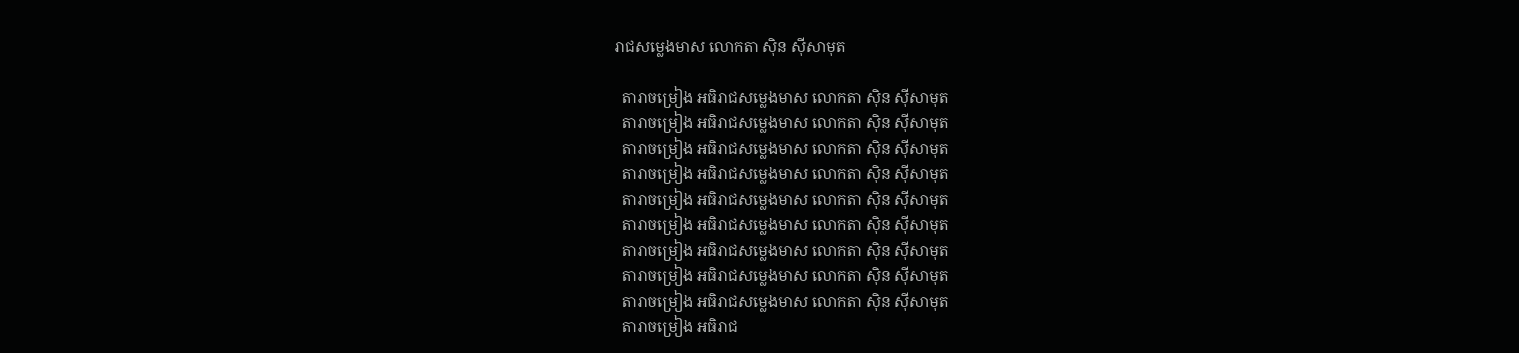រាជសម្លេងមាស លោកតា ស៊ិន ស៊ីសាមុត

  តារាចម្រៀង អធិរាជសម្លេងមាស លោកតា ស៊ិន ស៊ីសាមុត
  តារាចម្រៀង អធិរាជសម្លេងមាស លោកតា ស៊ិន ស៊ីសាមុត
  តារាចម្រៀង អធិរាជសម្លេងមាស លោកតា ស៊ិន ស៊ីសាមុត
  តារាចម្រៀង អធិរាជសម្លេងមាស លោកតា ស៊ិន ស៊ីសាមុត
  តារាចម្រៀង អធិរាជសម្លេងមាស លោកតា ស៊ិន ស៊ីសាមុត
  តារាចម្រៀង អធិរាជសម្លេងមាស លោកតា ស៊ិន ស៊ីសាមុត
  តារាចម្រៀង អធិរាជសម្លេងមាស លោកតា ស៊ិន ស៊ីសាមុត
  តារាចម្រៀង អធិរាជសម្លេងមាស លោកតា ស៊ិន ស៊ីសាមុត
  តារាចម្រៀង អធិរាជសម្លេងមាស លោកតា ស៊ិន ស៊ីសាមុត
  តារាចម្រៀង អធិរាជ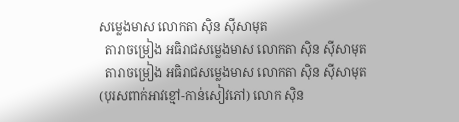សម្លេងមាស លោកតា ស៊ិន ស៊ីសាមុត
  តារាចម្រៀង អធិរាជសម្លេងមាស លោកតា ស៊ិន ស៊ីសាមុត
  តារាចម្រៀង អធិរាជសម្លេងមាស លោកតា ស៊ិន ស៊ីសាមុត
(បុរសពាក់អាវខ្មៅ-កាន់សៀវភៅ) លោក ស៊ិន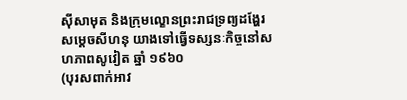ស៊ីសាមុត និងក្រុមល្ខោនព្រះរាជទ្រព្យដង្ហែរសម្តេចសីហនុ យាងទៅធ្វើទស្សនៈកិច្ចនៅសហភាពសូវៀត ឆ្នាំ ១៩៦០
(បុរសពាក់អាវ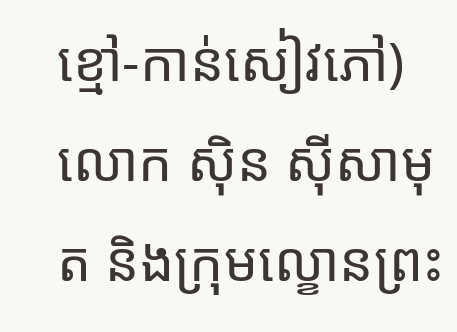ខ្មៅ-កាន់សៀវភៅ) លោក ស៊ិន ស៊ីសាមុត និងក្រុមល្ខោនព្រះ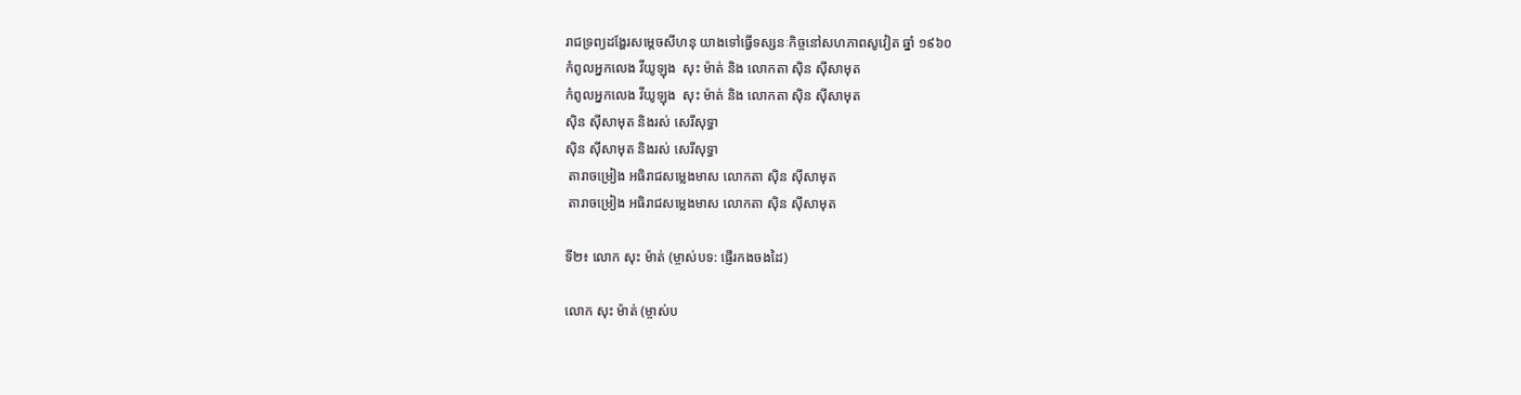រាជទ្រព្យដង្ហែរសម្តេចសីហនុ យាងទៅធ្វើទស្សនៈកិច្ចនៅសហភាពសូវៀត ឆ្នាំ ១៩៦០
កំពូលអ្នកលេង វីយូឡុង  សុះ ម៉ាត់ និង លោកតា ស៊ិន ស៊ីសាមុត
កំពូលអ្នកលេង វីយូឡុង  សុះ ម៉ាត់ និង លោកតា ស៊ិន ស៊ីសាមុត
ស៊ិន ស៊ីសាមុត និងរស់ សេរីសុទ្ធា
ស៊ិន ស៊ីសាមុត និងរស់ សេរីសុទ្ធា
 តារាចម្រៀង អធិរាជសម្លេងមាស លោកតា ស៊ិន ស៊ីសាមុត
 តារាចម្រៀង អធិរាជសម្លេងមាស លោកតា ស៊ិន ស៊ីសាមុត

ទី២៖ លោក សុះ ម៉ាត់ (ម្ចាស់បទ: ផ្ញើរកងចងដៃ)

លោក សុះ ម៉ាត់ (ម្ចាស់ប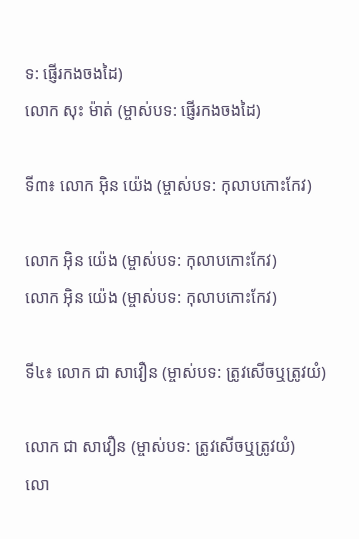ទ: ផ្ញើរកងចងដៃ)
លោក សុះ ម៉ាត់ (ម្ចាស់បទ: ផ្ញើរកងចងដៃ)

ទី៣៖ លោក អុិន យ៉េង (ម្ចាស់បទ: កុលាបកោះកែវ)

លោក អុិន យ៉េង (ម្ចាស់បទ: កុលាបកោះកែវ)
លោក អុិន យ៉េង (ម្ចាស់បទ: កុលាបកោះកែវ)

ទី៤៖ លោក ជា សាវឿន (ម្ចាស់បទ: ត្រូវសើចឬត្រូវយំ)

លោក ជា សាវឿន (ម្ចាស់បទ: ត្រូវសើចឬត្រូវយំ)
លោ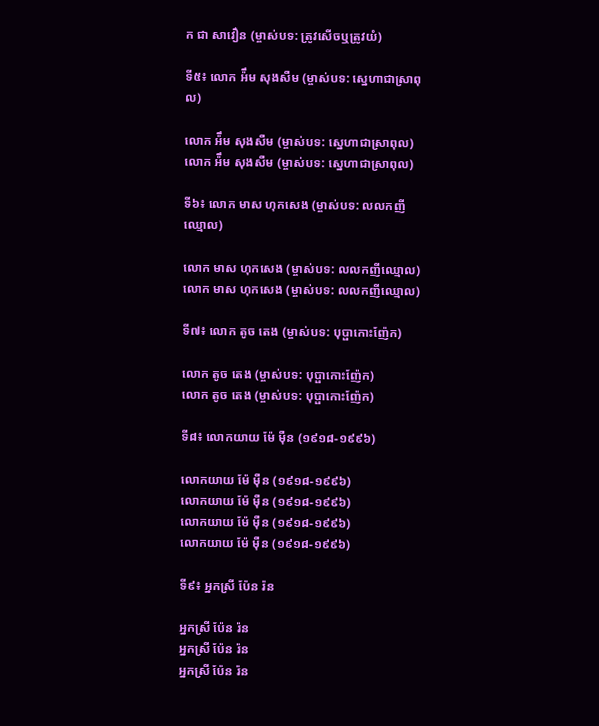ក ជា សាវឿន (ម្ចាស់បទ: ត្រូវសើចឬត្រូវយំ)

ទី៥៖ លោក អ៉ឹម សុងសឺម (ម្ចាស់បទ: ស្នេហាជាស្រាពុល)

លោក អ៉ឹម សុងសឺម (ម្ចាស់បទ: ស្នេហាជាស្រាពុល)
លោក អ៉ឹម សុងសឺម (ម្ចាស់បទ: ស្នេហាជាស្រាពុល)

ទី៦៖ លោក មាស ហុកសេង (ម្ចាស់បទ: លលកញីឈ្មោល)

លោក មាស ហុកសេង (ម្ចាស់បទ: លលកញីឈ្មោល)
លោក មាស ហុកសេង (ម្ចាស់បទ: លលកញីឈ្មោល)

ទី៧៖ លោក តូច តេង (ម្ចាស់បទ: បុប្ផាកោះញ៉ែក)

លោក តូច តេង (ម្ចាស់បទ: បុប្ផាកោះញ៉ែក)
លោក តូច តេង (ម្ចាស់បទ: បុប្ផាកោះញ៉ែក)

ទី៨៖ លោកយាយ ម៉ែ ម៉ឺន (១៩១៨-១៩៩៦)

លោកយាយ ម៉ែ ម៉ឺន (១៩១៨-១៩៩៦)
លោកយាយ ម៉ែ ម៉ឺន (១៩១៨-១៩៩៦)
លោកយាយ ម៉ែ ម៉ឺន (១៩១៨-១៩៩៦)
លោកយាយ ម៉ែ ម៉ឺន (១៩១៨-១៩៩៦)

ទី៩៖ អ្នកស្រី ប៉ែន រ៉ន

អ្នកស្រី ប៉ែន រ៉ន
អ្នកស្រី ប៉ែន រ៉ន
អ្នកស្រី ប៉ែន រ៉ន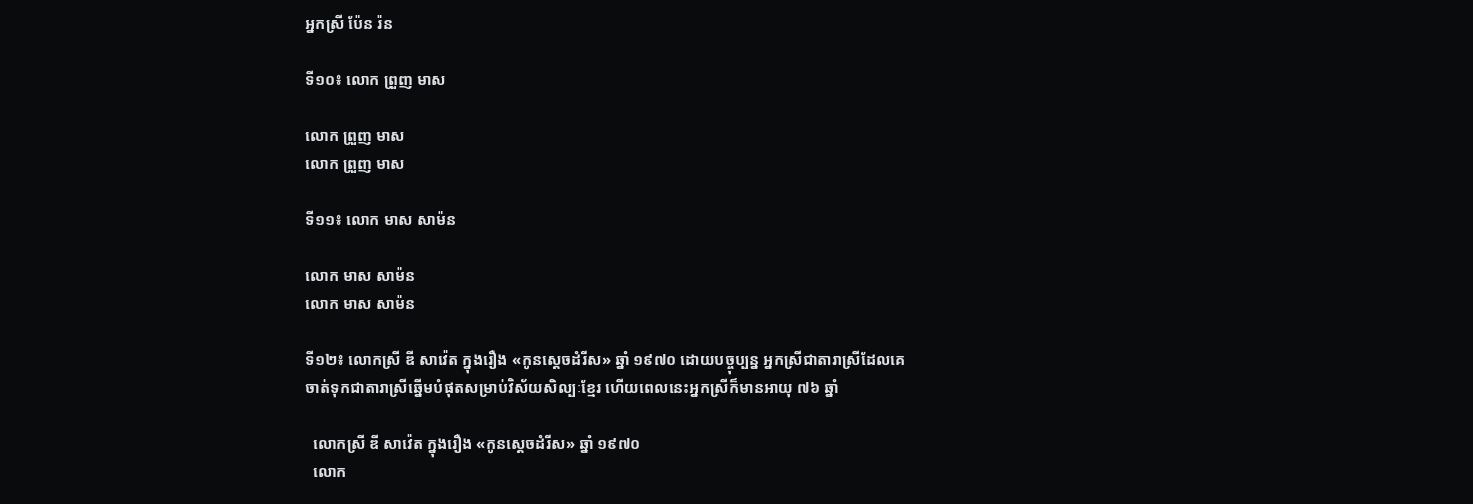អ្នកស្រី ប៉ែន រ៉ន

ទី១០៖ លោក ព្រួញ មាស

លោក ព្រួញ មាស
លោក ព្រួញ មាស

ទី១១៖ លោក មាស សាម៉ន

លោក មាស សាម៉ន
លោក មាស សាម៉ន

ទី១២៖ លោកស្រី ឌី សាវ៉េត ក្នុងរឿង «កូនស្តេចដំរីស» ឆ្នាំ ១៩៧០ ដោយបច្ចុប្បន្ន អ្នកស្រីជាតារាស្រីដែលគេចាត់ទុកជាតារាស្រីឆ្នើមបំផុតសម្រាប់វិស័យសិល្បៈខ្មែរ ហើយពេលនេះអ្នកស្រីក៏មានអាយុ ៧៦ ឆ្នាំ

  លោកស្រី ឌី សាវ៉េត ក្នុងរឿង «កូនស្តេចដំរីស» ឆ្នាំ ១៩៧០
  លោក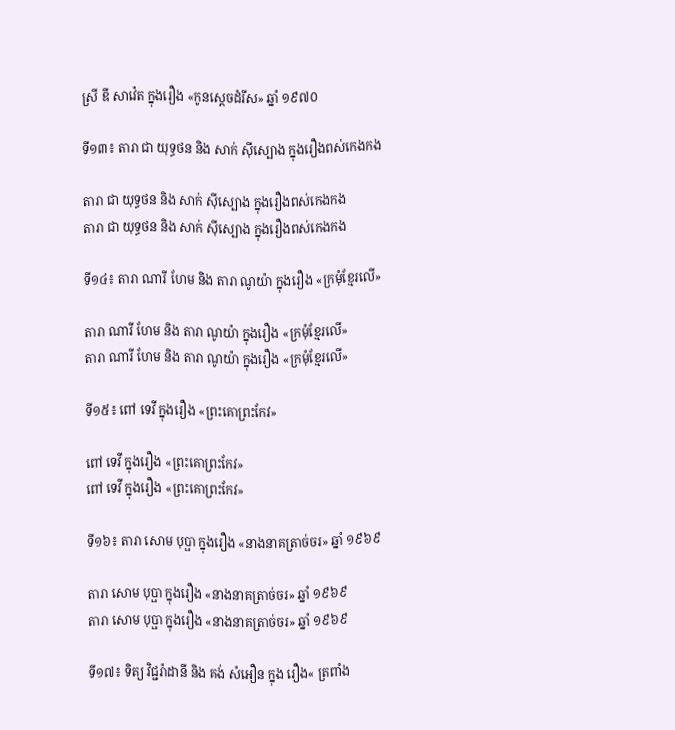ស្រី ឌី សាវ៉េត ក្នុងរឿង «កូនស្តេចដំរីស» ឆ្នាំ ១៩៧០

ទី១៣៖ តារា ជា យុទ្ធថន និង សាក់ ស៊ីស្បោង ក្នុងរឿងពស់កេងកង

តារា ជា យុទ្ធថន និង សាក់ ស៊ីស្បោង ក្នុងរឿងពស់កេងកង
តារា ជា យុទ្ធថន និង សាក់ ស៊ីស្បោង ក្នុងរឿងពស់កេងកង

ទី១៤៖ តារា ណារី ហែម និង តារា ណូយ៉ា ក្នុងរឿង «ក្រមុំខ្មែរលើ»

តារា ណារី ហែម និង តារា ណូយ៉ា ក្នុងរឿង «ក្រមុំខ្មែរលើ»
តារា ណារី ហែម និង តារា ណូយ៉ា ក្នុងរឿង «ក្រមុំខ្មែរលើ»

ទី១៥៖ ពៅ ទេវី ក្នុងរឿង «ព្រះគោព្រះកែវ»

ពៅ ទេវី ក្នុងរឿង «ព្រះគោព្រះកែវ»
ពៅ ទេវី ក្នុងរឿង «ព្រះគោព្រះកែវ»

ទី១៦៖ តារា សោម បុប្ផា ក្នុងរឿង «នាងនាគត្រាច់ចរ» ឆ្នាំ ១៩៦៩

តារា សោម បុប្ផា ក្នុងរឿង «នាងនាគត្រាច់ចរ» ឆ្នាំ ១៩៦៩
តារា សោម បុប្ផា ក្នុងរឿង «នាងនាគត្រាច់ចរ» ឆ្នាំ ១៩៦៩

ទី១៧៖ ទិត្យ វិជ្ជរ៉ាដានី និង គង់ សំអឿន ក្នុង រឿង« ត្រពាំង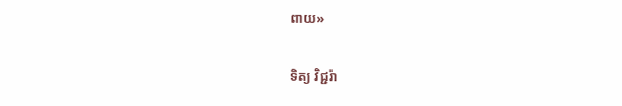ពាយ»

ទិត្យ វិជ្ជរ៉ា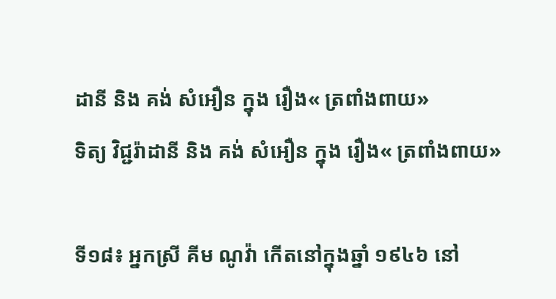ដានី និង គង់ សំអឿន ក្នុង រឿង« ត្រពាំងពាយ»
ទិត្យ វិជ្ជរ៉ាដានី និង គង់ សំអឿន ក្នុង រឿង« ត្រពាំងពាយ»

ទី១៨៖ អ្នកស្រី គីម ណូវ៉ា កើតនៅក្នុងឆ្នាំ ១៩៤៦ នៅ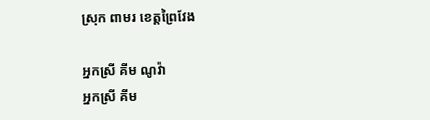ស្រុក ពាមរ ខេត្តព្រៃវែង

អ្នកស្រី គីម ណូវ៉ា
អ្នកស្រី គីម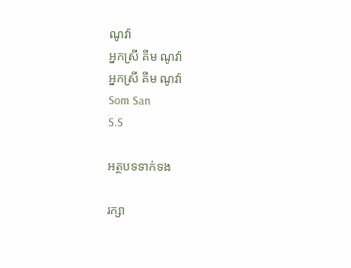ណូវ៉ា
អ្នកស្រី គីម ណូវ៉ា
អ្នកស្រី គីម ណូវ៉ា
Som San
S.S

អត្ថបទទាក់ទង

រក្សា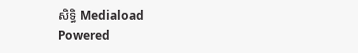សិទ្ធិ Mediaload
Powered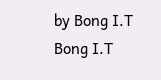by Bong I.T Bong I.T